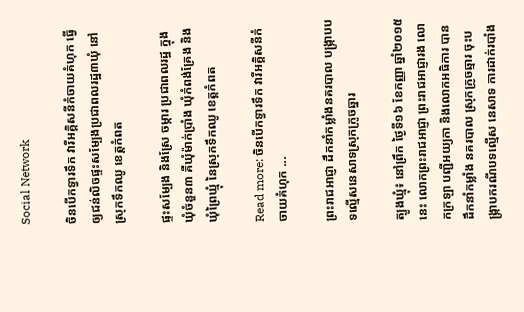Social Network

ចិនបើកទ្វារទឹក វារីអគ្គិសនីកំចាយគំហុក ធ្វើឲ្យជន់លិចផ្ទះសម្បែងប្រជាពលរដ្ឋ៣ឃុំ នៅស្រុកទឹកឈូ ខេត្តកំពត

ផ្ទះសម្បែង និងស្រែ ចម្ការ ប្រជាពលរដ្ឋ ក្នុងឃុំចំនួន៣ គឺឃុំម៉ាក់ប្រាំង ឃុំកំពង់គ្រែង និងឃុំព្រៃឃ្មុំ នៃស្រុកទឹកឈូ ខេត្តកំពត

Read more: ចិនបើកទ្វារទឹក វារីអគ្គិសនីកំចាយគំហុក ...

ព្រះរាជអាជ្ញា ដឹកនាំកម្លាំងនគរបាល បង្ក្រាបបទល្មើសនេសាទស្រុកក្រូចឆ្នារ

ត្បូងឃ្មុំ៖ នៅព្រឹក ថ្ងៃទី១៦ ខែកញ្ញា ឆ្នាំ២០១៥នេះ លោកព្រះរាជអាជ្ញា ព្រះរាជអាជ្ញារង លោកក្រឡា បញ្ជីអយ្យកា និងលោកអធិការ បានដឹកនាំកម្លាំង នគរបាល ស្រុកក្រូចឆ្មារ ចុះបង្ក្រាបករណីបទល្មើស នេសាទ ការដាក់របាំង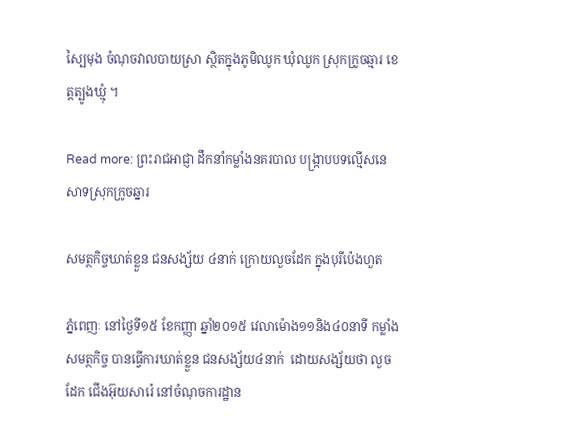ស្បៃមុង ចំណុចវាលបាយស្រា ស្ថិតក្នុងភូមិឈូក ឃុំឈូក ស្រុកក្រូចឆ្មារ ខេត្តត្បូងឃ្មុំ ។

Read more: ព្រះរាជអាជ្ញា ដឹកនាំកម្លាំងនគរបាល បង្ក្រាបបទល្មើសនេសាទស្រុកក្រូចឆ្នារ

សមត្ថកិច្ចឃាត់ខ្លួន ជនសង្ស័យ ៤នាក់ ក្រោយលួចដែក ក្នុងបុរីប៉េងហួត

ភ្នំពេញៈ នៅថ្ងៃទី១៥ ខែកញ្ញា ឆ្នាំ២០១៥ វេលាម៉ោង១១និង៤០នាទី កម្លាំងសមត្ថកិច្ច បានធ្វើការឃាត់ខ្លួន ជនសង្ស័យ៤នាក់  ដោយសង្ស័យថា លួចដែក ជើងអ៊ុយសារ៉េ នៅចំណុចការដ្ឋាន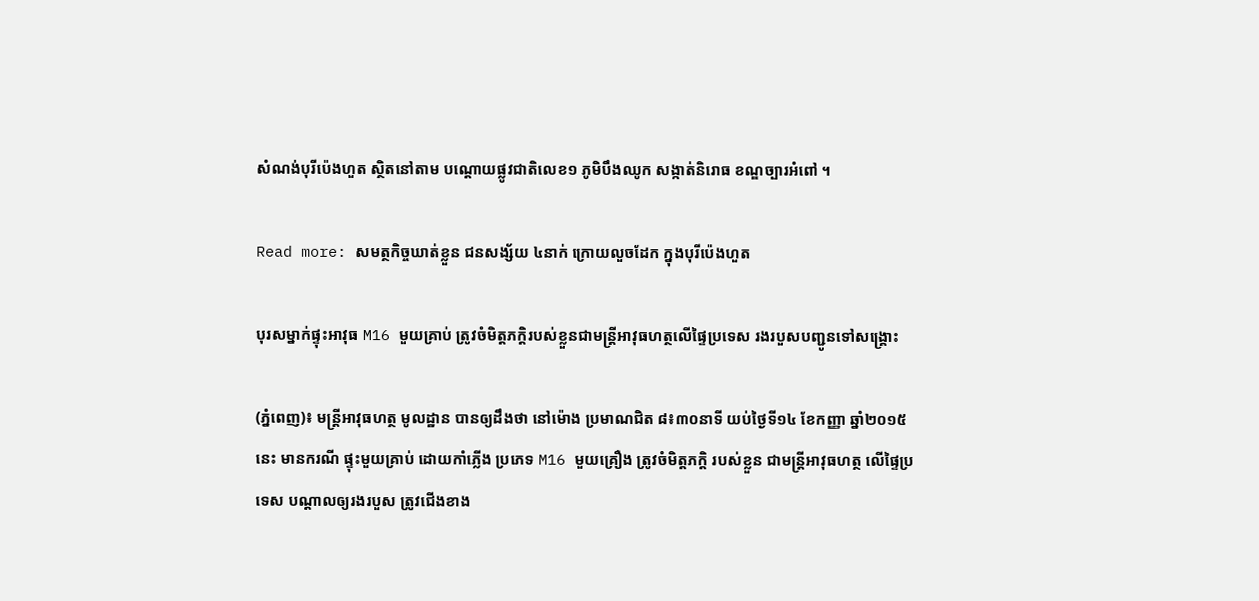សំណង់បុរីប៉េងហួត ស្ថិតនៅតាម បណ្តោយផ្លូវជាតិលេខ១ ភូមិបឹងឈូក សង្កាត់និរោធ ខណ្ឌច្បារអំពៅ ។

Read more: សមត្ថកិច្ចឃាត់ខ្លួន ជនសង្ស័យ ៤នាក់ ក្រោយលួចដែក ក្នុងបុរីប៉េងហួត

បុរសម្នាក់ផ្ទុះអាវុធ M16 មួយគ្រាប់ ត្រូវចំមិត្តភក្តិរបស់ខ្លួនជាមន្រ្តីអាវុធហត្ថលើផ្ទៃប្រទេស រងរបួសបញ្ជូនទៅសង្គ្រោះ

(ភ្នំពេញ)៖ មន្រ្តីអាវុធហត្ថ មូលដ្ឋាន បានឲ្យដឹងថា នៅម៉ោង ប្រមាណជិត ៨៖៣០នាទី យប់ថ្ងៃទី១៤ ខែកញ្ញា ឆ្នាំ២០១៥នេះ មានករណី ផ្ទុះមួយគ្រាប់ ដោយកាំភ្លើង ប្រភេទ M16 មួយគ្រឿង ត្រូវចំមិត្តភក្តិ របស់ខ្លួន ជាមន្រ្តីអាវុធហត្ថ លើផ្ទៃប្រទេស បណ្តាលឲ្យរងរបួស ត្រូវជើងខាង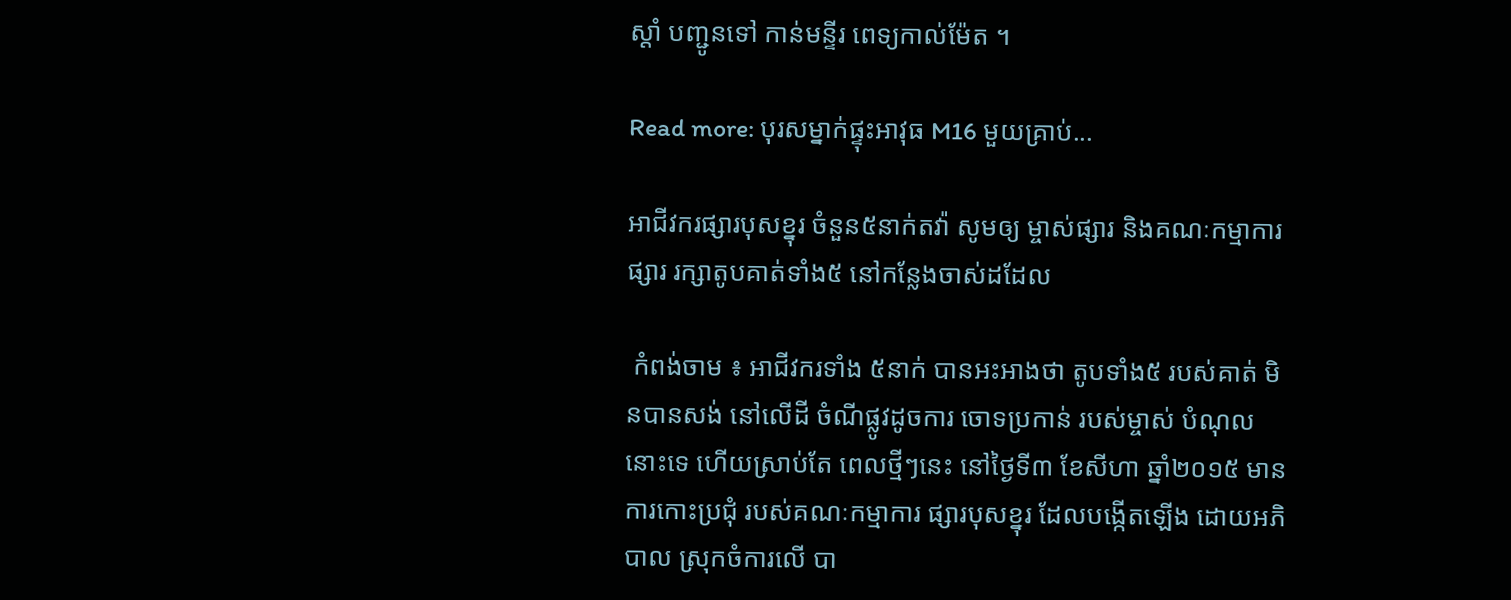ស្តាំ បញ្ជូនទៅ កាន់មន្ទីរ ពេទ្យកាល់ម៉ែត ។

Read more: បុរសម្នាក់ផ្ទុះអាវុធ M16 មួយគ្រាប់...

អាជីវករផ្សារបុសខ្នុរ ចំនួន៥នាក់តវ៉ា សូមឲ្យ ម្ចាស់ផ្សារ និងគណៈកម្មាការផ្សារ រក្សាតូបគាត់ទាំង៥ នៅកន្លែងចាស់ដដែល

 កំពង់ចាម ៖ អាជីវករទាំង ៥នាក់ បានអះអាងថា តូបទាំង៥ របស់គាត់ មិនបានសង់ នៅលើដី ចំណីផ្លូវដូចការ ចោទប្រកាន់ របស់ម្ចាស់ បំណុលនោះទេ ហើយស្រាប់តែ ពេលថ្មីៗនេះ នៅថ្ងៃទី៣ ខែសីហា ឆ្នាំ២០១៥ មានការកោះប្រជុំ របស់គណៈកម្មាការ ផ្សារបុសខ្នុរ ដែលបង្កើតឡើង ដោយអភិបាល ស្រុកចំការលើ បា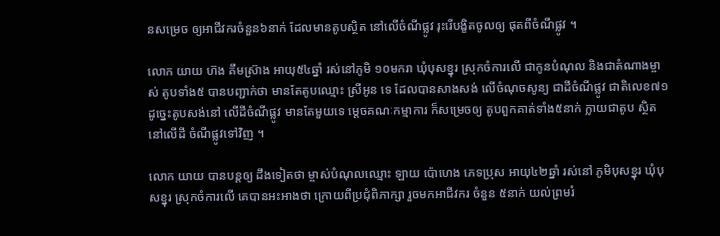នសម្រេច ឲ្យអាជីវករចំនួន៦នាក់ ដែលមានតូបស្ថិត នៅលើចំណីផ្លូវ រុះរើបង្ខិតចូលឲ្យ ផុតពីចំណីផ្លូវ ។

លោក យាយ ហ៊ង គឹមស្រ៊ាង អាយុ៥៤ឆ្នាំ រស់នៅភូមិ ១០មករា ឃុំបុសខ្នុរ ស្រុកចំការលើ ជាកូនបំណុល និងជាតំណាងម្ចាស់ តូបទាំង៥ បានបញ្ជាក់ថា មានតែតូបឈ្មោះ ស្រីអូន ទេ ដែលបានសាងសង់ លើចំណុចសូន្យ ជាដីចំណីផ្លូវ ជាតិលេខ៧១ ដូច្នេះតូបសង់នៅ លើដីចំណីផ្លូវ មានតែមួយទេ ម្តេចគណៈកម្មាការ ក៏សម្រេចឲ្យ តូបពួកគាត់ទាំង៥នាក់ ក្លាយជាតូប ស្ថិតនៅលើដី ចំណីផ្លូវទៅវិញ ។

លោក យាយ បានបន្តឲ្យ ដឹងទៀតថា ម្ចាស់បំណុលឈ្មោះ ឡាយ ប៉ោហេង ភេទប្រុស អាយុ៤២ឆ្នាំ រស់នៅ ភូមិបុសខ្នុរ ឃុំបុសខ្នុរ ស្រុកចំការលើ គេបានអះអាងថា ក្រោយពីប្រជុំពិភាក្សា រួចមកអាជីវករ ចំនួន ៥នាក់ យល់ព្រមរំ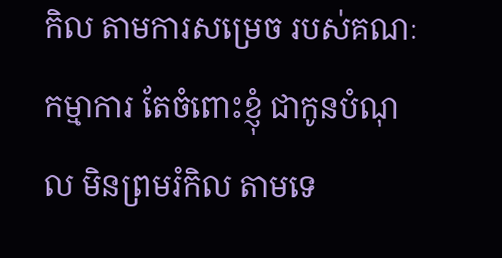កិល តាមការសម្រេច របស់គណៈកម្មាការ តែចំពោះខ្ញុំ ជាកូនបំណុល មិនព្រមរំកិល តាមទេ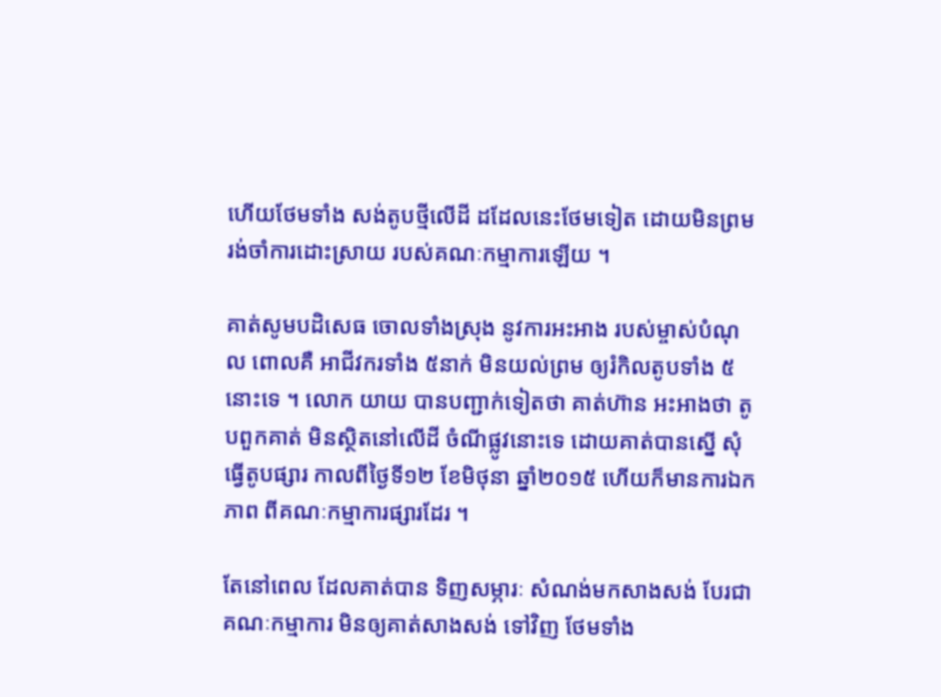ហើយថែមទាំង សង់តូបថ្មីលើដី ដដែលនេះថែមទៀត ដោយមិនព្រម រង់ចាំការដោះស្រាយ របស់គណៈកម្មាការឡើយ ។

គាត់សូមបដិសេធ ចោលទាំងស្រុង នូវការអះអាង របស់ម្ចាស់បំណុល ពោលគឺ អាជីវករទាំង ៥នាក់ មិនយល់ព្រម ឲ្យរំកិលតូបទាំង ៥នោះទេ ។ លោក យាយ បានបញ្ជាក់ទៀតថា គាត់ហ៊ាន អះអាងថា តូបពួកគាត់ មិនស្ថិតនៅលើដី ចំណីផ្លូវនោះទេ ដោយគាត់បានស្នើ សុំធ្វើតូបផ្សារ កាលពីថ្ងៃទី១២ ខែមិថុនា ឆ្នាំ២០១៥ ហើយក៏មានការឯកភាព ពីគណៈកម្មាការផ្សារដែរ ។

តែនៅពេល ដែលគាត់បាន ទិញសម្ភារៈ សំណង់មកសាងសង់ បែរជា គណៈកម្មាការ មិនឲ្យគាត់សាងសង់ ទៅវិញ ថែមទាំង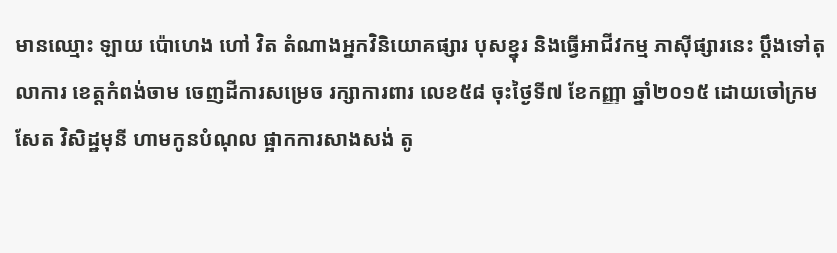មានឈ្មោះ ឡាយ ប៉ោហេង ហៅ វិត តំណាងអ្នកវិនិយោគផ្សារ បុសខ្នុរ និងធ្វើអាជីវកម្ម ភាស៊ីផ្សារនេះ ប្តឹងទៅតុលាការ ខេត្តកំពង់ចាម ចេញដីការសម្រេច រក្សាការពារ លេខ៥៨ ចុះថ្ងៃទី៧ ខែកញ្ញា ឆ្នាំ២០១៥ ដោយចៅក្រម សែត វិសិដ្ឋមុនី ហាមកូនបំណុល ផ្អាកការសាងសង់ តូ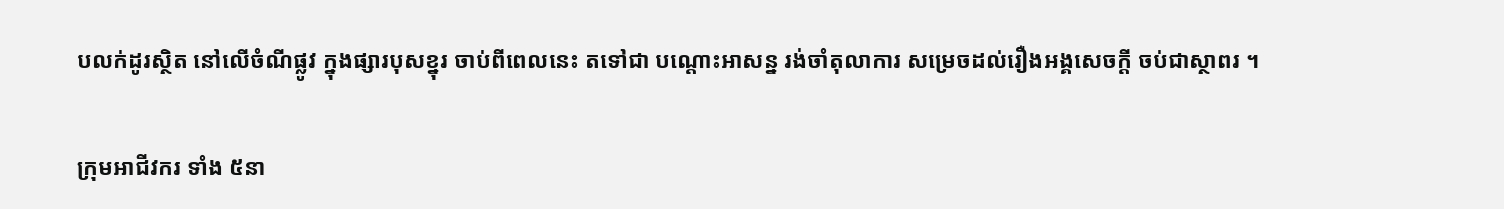បលក់ដូរស្ថិត នៅលើចំណីផ្លូវ ក្នុងផ្សារបុសខ្នុរ ចាប់ពីពេលនេះ តទៅជា បណ្តោះអាសន្ន រង់ចាំតុលាការ សម្រេចដល់រឿងអង្គសេចក្តី ចប់ជាស្ថាពរ ។

ក្រុមអាជីវករ ទាំង ៥នា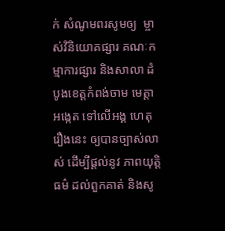ក់ សំណូមពរសូមឲ្យ  ម្ចាស់វិនិយោគផ្សារ គណៈកម្មាការផ្សារ និងសាលា ដំបូងខេត្តកំពង់ចាម មេត្តាអង្កេត ទៅលើអង្គ ហេតុរឿងនេះ ឲ្យបានច្បាស់លាស់ ដើម្បីផ្តល់នូវ ភាពយុត្តិធម៌ ដល់ពួកគាត់ និងសូ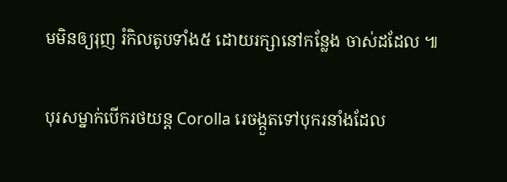មមិនឲ្យរុញ រំកិលតូបទាំង៥ ដោយរក្សានៅកន្លែង ចាស់ដដែល ៕

បុរសម្នាក់បើករថយន្ត Corolla រេចង្កួតទៅបុករនាំងដែល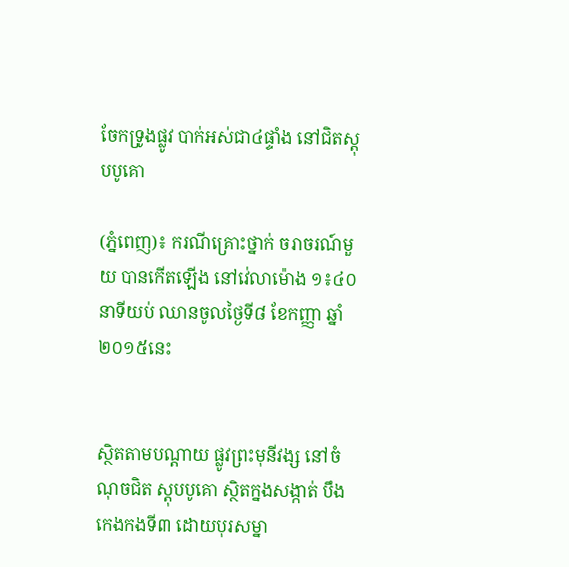ចែកទ្រូងផ្លូវ បាក់អស់ជា៤ផ្ទាំង នៅជិតស្តុបបូគោ

(ភ្នំពេញ)៖ ករណីគ្រោះថ្នាក់ ចរាចរណ៍មួយ បានកើតឡើង នៅវេ់លាម៉ោង ១៖៤០នាទីយប់ ឈានចូលថ្ងៃទី៨ ខែកញ្ញា ឆ្នាំ២០១៥នេះ


ស្ថិតតាមបណ្តាយ ផ្លូវព្រះមុនីវង្ស នៅចំណុចជិត ស្តុបបូគោ ស្ថិតក្នងសង្កាត់ បឹងកេងកងទី៣ ដោយបុរសម្នា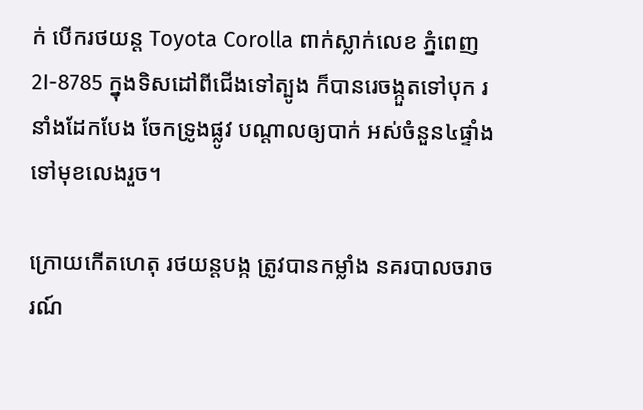ក់ បើករថយន្ត Toyota Corolla ពាក់ស្លាក់លេខ ភ្នំពេញ 2I-8785 ក្នុងទិសដៅពីជើងទៅត្បូង ក៏បានរេចង្កួតទៅបុក រនាំងដែកបែង ចែកទ្រូងផ្លូវ បណ្តាលឲ្យបាក់ អស់ចំនួន៤ផ្ទាំង ទៅមុខលេងរួច។

ក្រោយកើតហេតុ រថយន្តបង្ក ត្រូវបានកម្លាំង នគរបាលចរាចរណ៍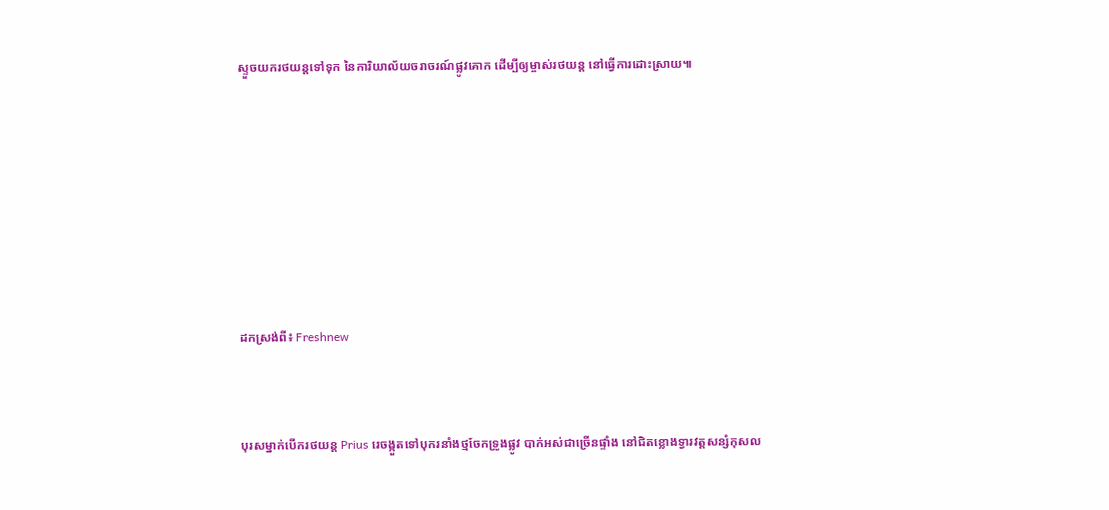ស្ទួចយករថយន្តទៅទុក នៃការិយាល័យចរាចរណ៍ផ្លូវគោក ដើម្បីឲ្យម្ចាស់រថយន្ត នៅធ្វើការដោះស្រាយ៕









ដកស្រង់ពី៖ Freshnew



បុរសម្នាក់បើករថយន្ត Prius រេចង្កួតទៅបុករនាំងថ្មចែកទ្រូងផ្លូវ បាក់អស់ជាច្រើនផ្ទាំង នៅជិតខ្លោងទ្វារវត្តសន្សំកុសល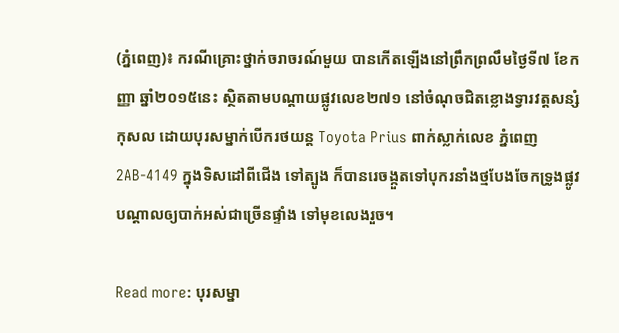(ភ្នំពេញ)៖ ករណីគ្រោះថ្នាក់ចរាចរណ៍មួយ បានកើតឡើងនៅព្រឹកព្រលឹមថ្ងៃទី៧ ខែកញ្ញា ឆ្នាំ២០១៥នេះ ស្ថិតតាមបណ្តាយផ្លូវលេខ២៧១ នៅចំណុចជិតខ្លោងទ្វារវត្តសន្សំកុសល ដោយបុរសម្នាក់បើករថយន្ត Toyota Prius ពាក់ស្លាក់លេខ ភ្នំពេញ 2AB-4149 ក្នុងទិសដៅពីជើង ទៅត្បូង ក៏បានរេចង្កួតទៅបុករនាំងថ្មបែងចែកទ្រូងផ្លូវ បណ្តាលឲ្យបាក់អស់ជាច្រើនផ្ទាំង ទៅមុខលេងរួច។

Read more: បុរសម្នា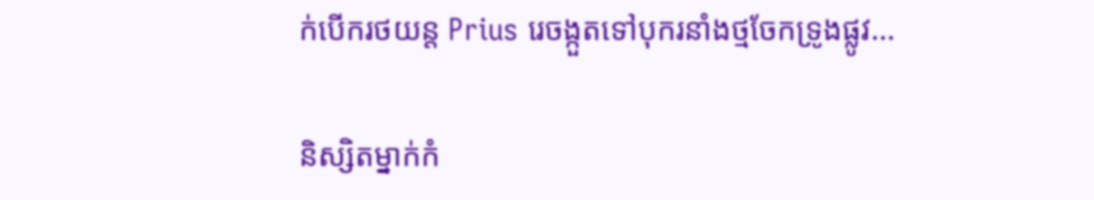ក់បើករថយន្ត Prius រេចង្កួតទៅបុករនាំងថ្មចែកទ្រូងផ្លូវ...

និស្សិតម្នាក់កំ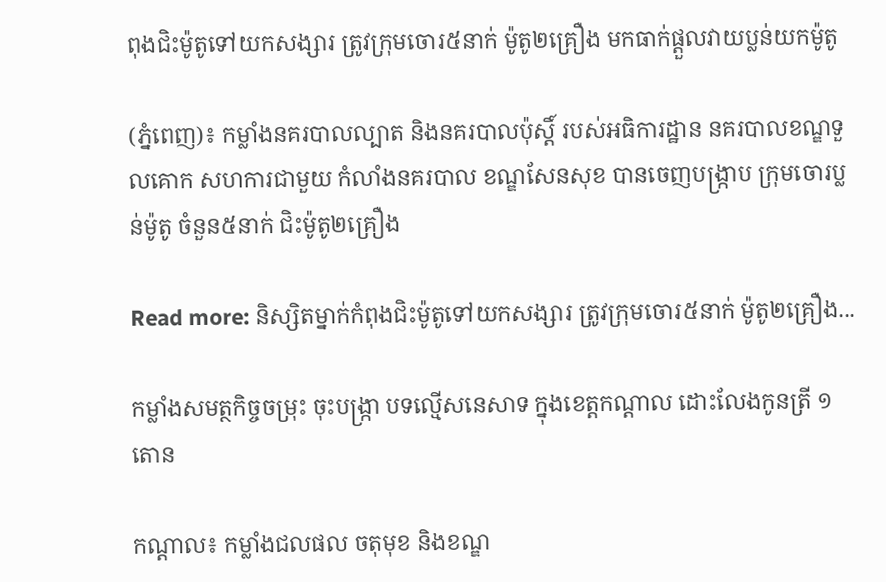ពុងជិះម៉ូតូទៅយកសង្សារ ត្រូវក្រុមចោរ៥នាក់ ម៉ូតូ២គ្រឿង មកធាក់ផ្តួលវាយប្លន់យកម៉ូតូ

(ភ្នំពេញ)៖ កម្លាំងនគរបាលល្បាត និងនគរបាលប៉ុស្តិ៍ របស់អធិការដ្ឋាន នគរបាលខណ្ឌទួលគោក សហការជាមួយ កំលាំងនគរបាល ខណ្ឌសែនសុខ បានចេញបង្ក្រាប ក្រុមចោរប្លន់ម៉ូតូ ចំនួន៥នាក់ ជិះម៉ូតូ២គ្រឿង

Read more: និស្សិតម្នាក់កំពុងជិះម៉ូតូទៅយកសង្សារ ត្រូវក្រុមចោរ៥នាក់ ម៉ូតូ២គ្រឿង...

កម្លាំងសមត្ថកិច្ចចម្រុះ ចុះបង្រ្កា បទល្មើសនេសាទ ក្នុងខេត្តកណ្តាល ដោះលែងកូនត្រី ១តោន

កណ្តាល៖ កម្លាំងជលផល ចតុមុខ និងខណ្ឌ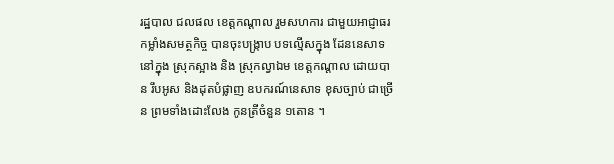រដ្ឋបាល ជលផល ខេត្តកណ្តាល រួមសហការ ជាមួយអាជ្ញាធរ កម្លាំងសមត្ថកិច្ច បានចុះបង្រ្កាប បទល្មើសក្នុង ដែននេសាទ នៅក្នុង ស្រុកស្អាង និង ស្រុកល្វាឯម ខេត្តកណ្តាល ដោយបាន រឹបអូស និងដុតបំផ្លាញ ឧបករណ៍នេសាទ ខុសច្បាប់ ជាច្រើន ព្រមទាំងដោះលែង កូនត្រីចំនួន ១តោន ។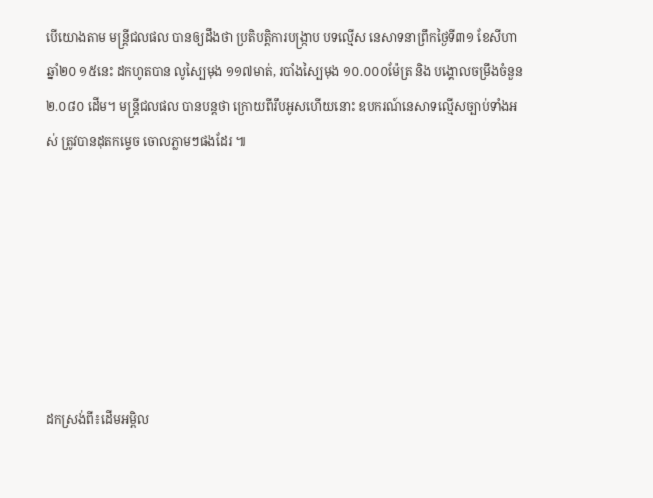បើយោងតាម មន្រ្តីជលផល បានឲ្យដឹងថា ប្រតិបត្តិការបង្រ្កាប បទល្មើស នេសាទនាព្រឹកថ្ងៃទី៣១ ខែសីហា ឆ្នាំ២០ ១៥នេះ ដកហូតបាន លូស្បៃមុង ១១៧មាត់, របាំងស្បៃមុង ១០.០០០ម៉ែត្រ និង បង្គោលចម្រឹងចំនួន ២.០៨០ ដើម។ មន្រ្តីជលផល បានបន្តថា ក្រោយពីរឹបអូសហើយនោះ ឧបករណ៍នេសាទល្មើសច្បាប់ទាំងអស់ ត្រូវបានដុតកម្ទេច ចោលភ្លាមៗផងដែរ ៕







ដកស្រង់ពី៖ដើមអម្ពិល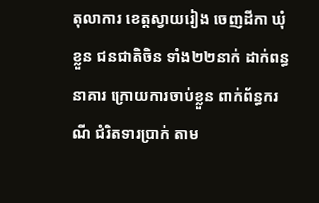តុលាការ ខេត្តស្វាយរៀង ចេញដីកា ឃុំខ្លួន ជនជាតិចិន ទាំង២២នាក់ ដាក់ពន្ធនាគារ ក្រោយការចាប់ខ្លួន ពាក់ព័ន្ធករណី ជំរិតទារប្រាក់ តាម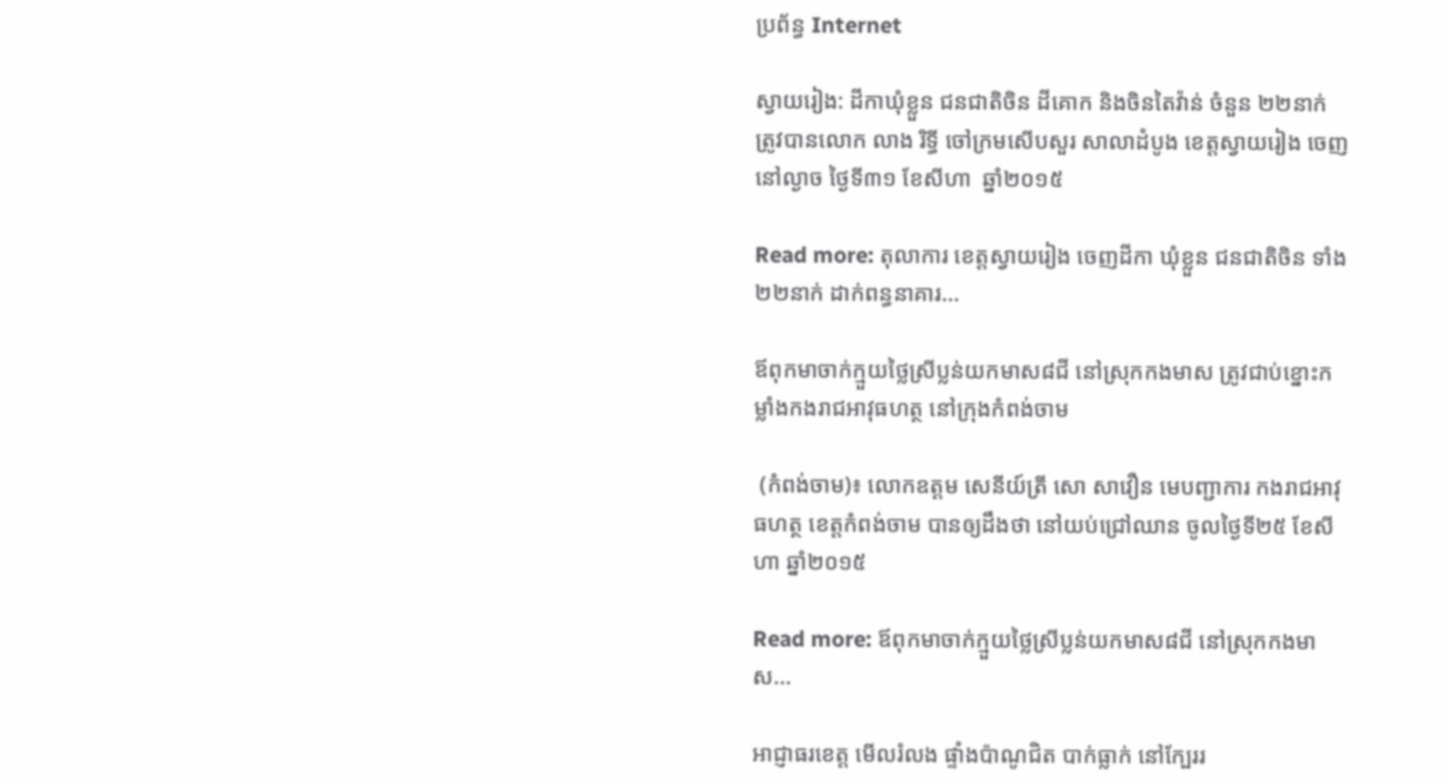ប្រព័ន្ធ Internet

ស្វាយរៀង: ដីកាឃុំខ្លួន ជនជាតិចិន ដីគោក និងចិនតៃវ៉ាន់ ចំនួន ២២នាក់ ត្រូវបានលោក លាង រិទ្ធី ចៅក្រមសើបសួរ សាលាដំបូង ខេត្តស្វាយរៀង ចេញនៅល្ងាច ថ្ងៃទី៣១ ខែសីហា  ឆ្នាំ២០១៥

Read more: តុលាការ ខេត្តស្វាយរៀង ចេញដីកា ឃុំខ្លួន ជនជាតិចិន ទាំង២២នាក់ ដាក់ពន្ធនាគារ...

ឪពុកមាចាក់ក្មួយថ្លៃស្រីប្លន់យកមាស៨ជី នៅស្រុកកងមាស ត្រូវជាប់ខ្នោះកម្លាំងកងរាជអាវុធហត្ថ នៅក្រុងកំពង់ចាម

 (កំពង់ចាម)៖ លោកឧត្តម សេនីយ៍ត្រី សោ សាវឿន មេបញ្ជាការ កងរាជអាវុធហត្ថ ខេត្តកំពង់ចាម បានឲ្យដឹងថា នៅយប់ជ្រៅឈាន ចូលថ្ងៃទី២៥ ខែសីហា ឆ្នាំ២០១៥

Read more: ឪពុកមាចាក់ក្មួយថ្លៃស្រីប្លន់យកមាស៨ជី នៅស្រុកកងមាស...

អាជ្ញាធរខេត្ត មើលរំលង ផ្ទាំងប៉ាណូជិត បាក់ធ្លាក់ នៅក្បែររ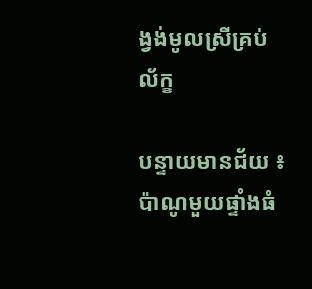ង្វង់មូលស្រីគ្រប់ល័ក្ខ

បន្ទាយមានជ័យ ៖ ប៉ាណូមួយផ្ទាំងធំ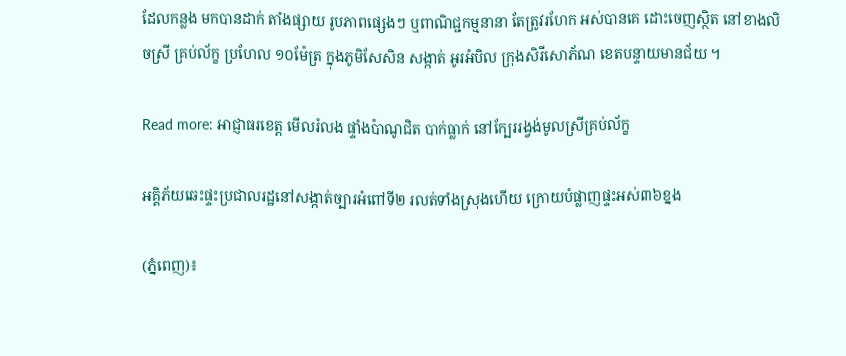ដែលកន្លង មកបានដាក់ តាំងផ្សាយ រូបភាពផ្សេងៗ ឬពាណិជ្ជកម្មនានា តែត្រូវរហែក អស់បានគេ ដោះចេញស្ថិត នៅខាងលិចស្រី គ្រប់ល័ក្ខ ប្រហែល ១០ម៉ែត្រ ក្នុងភូមិសែសិន សង្កាត់ អូរអំបិល ក្រុងសិរីសោភ័ណ ខេតបន្ទាយមានជ័យ ។

Read more: អាជ្ញាធរខេត្ត មើលរំលង ផ្ទាំងប៉ាណូជិត បាក់ធ្លាក់ នៅក្បែររង្វង់មូលស្រីគ្រប់ល័ក្ខ

អគ្គិភ័យឆេះផ្ទះប្រជាលរដ្ឋនៅសង្កាត់ច្បារអំពៅទី២ រលត់ទាំងស្រុងហើយ ក្រោយបំផ្លាញផ្ទះអស់៣៦ខ្នង

(ភ្នំពេញ)៖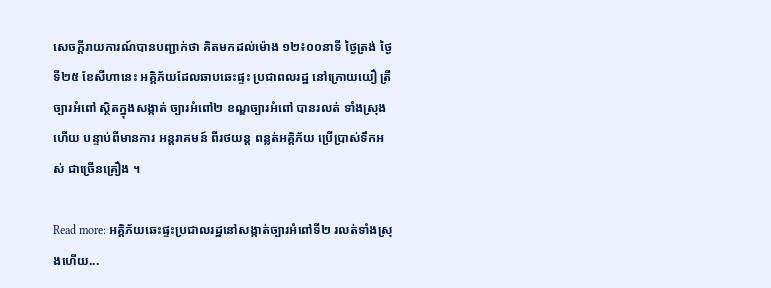សេចក្តីរាយការណ៍បានបញ្ជាក់ថា គិតមកដល់ម៉ោង ១២៖០០នាទី ថ្ងៃត្រង់ ថ្ងៃទី២៥ ខែសីហានេះ អគ្គិភ័យដែលឆាបឆេះផ្ទះ ប្រជាពលរដ្ឋ នៅក្រោយយឿ ត្រីច្បារអំពៅ ស្ថិតក្នុងសង្កាត់ ច្បារអំពៅ២ ខណ្ឌច្បារអំពៅ បានរលត់ ទាំងស្រុងហើយ បន្ទាប់ពីមានការ អន្តរាគមន៍ ពីរថយន្ត ពន្លត់អគ្គិភ័យ ប្រើប្រាស់ទឹកអស់ ជាច្រើនគ្រឿង ។

Read more: អគ្គិភ័យឆេះផ្ទះប្រជាលរដ្ឋនៅសង្កាត់ច្បារអំពៅទី២ រលត់ទាំងស្រុងហើយ...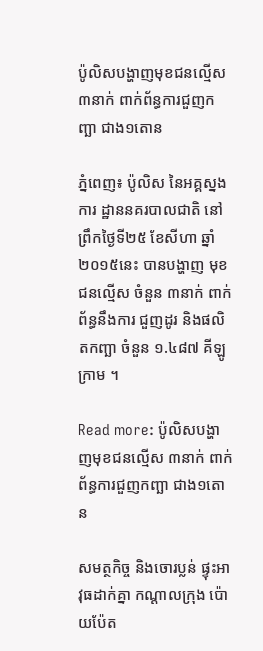ប៉ូលិសបង្ហាញមុខជនល្មើស ៣នាក់ ពាក់ព័ន្ធការជួញកញ្ឆា ជាង១តោន

ភ្នំពេញ៖ ប៉ូលិស នៃអគ្គស្នងការ ដ្ឋាននគរបាលជាតិ នៅព្រឹកថ្ងៃទី២៥ ខែសីហា ឆ្នាំ២០១៥នេះ បានបង្ហាញ មុខជនល្មើស ចំនួន ៣នាក់ ពាក់ព័ន្ធនឹងការ ជួញដូរ និងផលិតកញ្ឆា ចំនួន ១.៤៨៧ គីឡូក្រាម ។

Read more: ប៉ូលិសបង្ហាញមុខជនល្មើស ៣នាក់ ពាក់ព័ន្ធការជួញកញ្ឆា ជាង១តោន

សមត្ថកិច្ច និងចោរប្លន់ ផ្ទុះអាវុធដាក់គ្នា កណ្តាលក្រុង ប៉ោយប៉ែត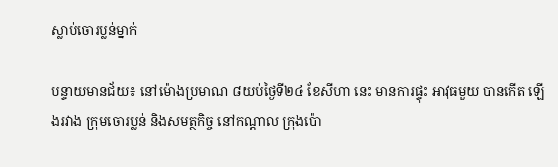ស្លាប់ចោរប្លន់ម្នាក់

បន្ទាយមានជ័យ៖ នៅម៉ោងប្រមាណ ៨យប់ថ្ងៃទី២៤ ខែសីហា នេះ មានការផ្ទុះ អាវុធមួយ បានកើត ឡើងរវាង ក្រុមចោរប្លន់ និងសមត្ថកិច្ច នៅកណ្តាល ក្រុងប៉ោ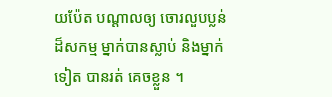យប៉ែត បណ្តាលឲ្យ ចោរលួបប្លន់ ដ៏សកម្ម ម្នាក់បានស្លាប់ និងម្នាក់ទៀត បានរត់ គេចខ្លួន ។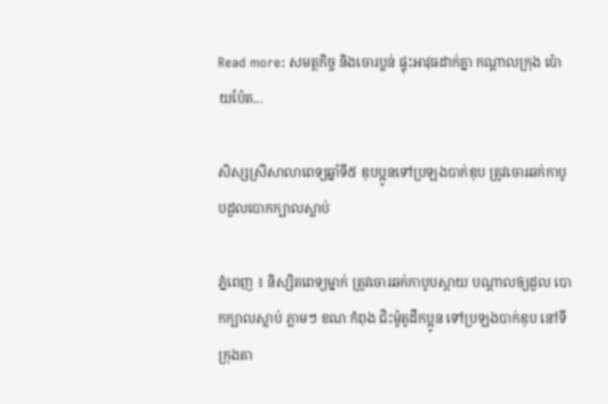Read more: សមត្ថកិច្ច និងចោរប្លន់ ផ្ទុះអាវុធដាក់គ្នា កណ្តាលក្រុង ប៉ោយប៉ែត...

សិស្សស្រីសាលាពេទ្យឆ្នាំទី៥ ឌុបប្អូនទៅប្រឡងបាក់ឌុប ត្រូវចោរឆក់កាបូបដួលបោកក្បាលស្លាប់

ភ្នំពេញ ៖ និស្សិតពេទ្យម្នាក់ ត្រូវចោរឆក់កាបូបស្ពាយ បណ្តាលឲ្យដួល បោកក្បាលស្លាប់ ភ្លាមៗ ខណៈកំពុង ជិះម៉ូតូដឹកប្អូន ទៅប្រឡងបាក់ឌុប នៅទីក្រុងតា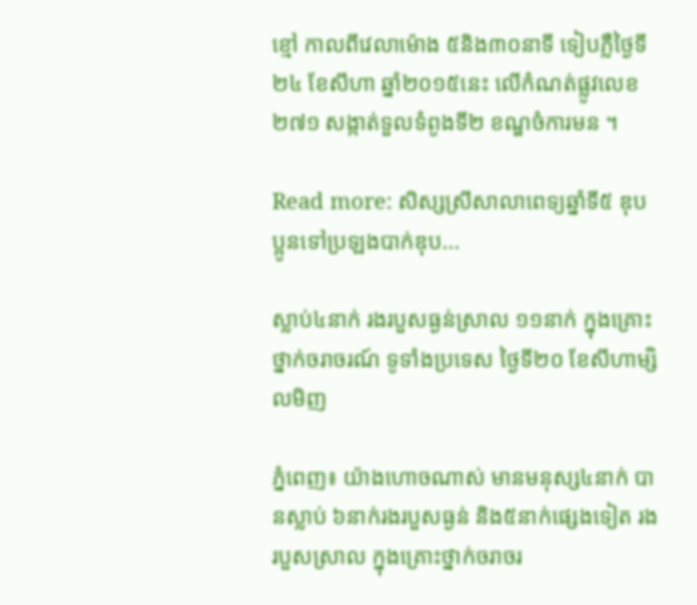ខ្មៅ កាលពីវេលាម៉ោង ៥និង៣០នាទី ទៀបភ្លឺថ្ងៃទី២៤ ខែសីហា ឆ្នាំ២០១៥នេះ លើកំណត់ផ្លូវលេខ ២៧១ សង្កាត់ទួលទំពូងទី២ ខណ្ឌចំការមន ។

Read more: សិស្សស្រីសាលាពេទ្យឆ្នាំទី៥ ឌុបប្អូនទៅប្រឡងបាក់ឌុប...

ស្លាប់៤នាក់ រងរបួសធ្ងន់ស្រាល ១១នាក់ ក្នុងគ្រោះថ្នាក់ចរាចរណ៍ ទូទាំងប្រទេស ថ្ងៃទី២០ ខែសីហាម្សិលមិញ

ភ្នំពេញ៖ យ៉ាងហោចណាស់ មានមនុស្ស៤នាក់ បានស្លាប់ ៦នាក់រងរបួសធ្ងន់ និង៥នាក់ផ្សេងទៀត រងរបួសស្រាល ក្នុងគ្រោះថ្នាក់ចរាចរ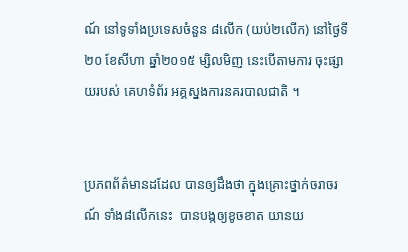ណ៍ នៅទូទាំងប្រទេសចំនួន ៨លើក (យប់២លើក) នៅថ្ងៃទី២០ ខែសីហា ឆ្នាំ២០១៥ ម្សិលមិញ នេះបើតាមការ ចុះផ្សាយរបស់ គេហទំព័រ អគ្គស្នងការនគរបាលជាតិ ។


ប្រភពព័ត៌មានដដែល បានឲ្យដឹងថា ក្នុងគ្រោះថ្នាក់ចរាចរណ៍ ទាំង៨លើកនេះ  បានបង្កឲ្យខូចខាត យានយ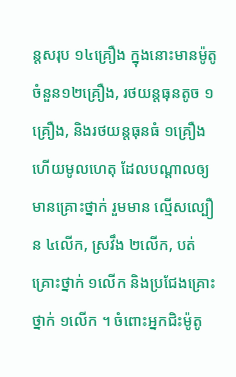ន្តសរុប ១៤គ្រឿង ក្នុងនោះមានម៉ូតូ ចំនួន១២គ្រឿង, រថយន្តធុនតូច ១គ្រឿង, និងរថយន្តធុនធំ ១គ្រឿង ហើយមូលហេតុ ដែលបណ្តាលឲ្យ  មានគ្រោះថ្នាក់ រួមមាន ល្មើសល្បឿន ៤លើក, ស្រវឹង ២លើក, បត់គ្រោះថ្នាក់ ១លើក និងប្រជែងគ្រោះថ្នាក់ ១លើក ។ ចំពោះអ្នកជិះម៉ូតូ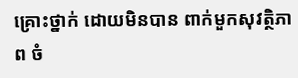គ្រោះថ្នាក់ ដោយមិនបាន ពាក់មួកសុវត្ថិភាព ចំ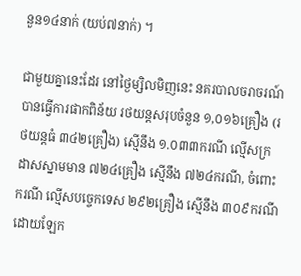នួន១៤នាក់ (យប់៧នាក់) ។

ជាមួយគ្នានេះដែរ នៅថ្ងៃម្សិលមិញនេះ នគរបាលចរាចរណ៍ បានធ្វើការផាកពិន័យ រថយន្តសរុបចំនួន ១,០១៦គ្រឿង (រថយន្តធំ ៣៤២គ្រឿង) ស្មើនឹង ១.០៣៣ករណី ល្មើសក្រដាសស្នាមមាន ៧២៤គ្រឿង ស្មើនឹង ៧២៤ករណី, ចំពោះករណី ល្មើសបច្ចេកទេស ២៩២គ្រឿង ស្មើនឹង ៣០៩ករណី ដោយឡែក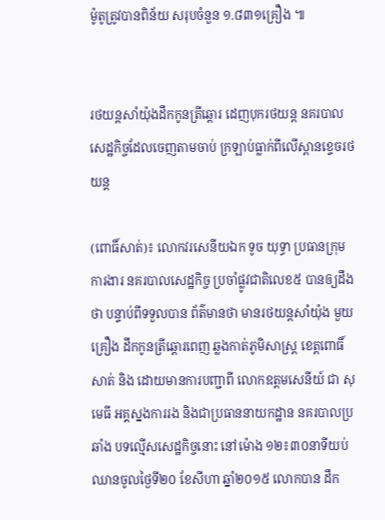ម៉ូតូត្រូវបានពិន័យ សរុបចំនួន ១.៨៣១គ្រឿង ៕


រថយន្តសាំយ៉ុងដឹកកូនត្រីឆ្តោរ ដេញបុករថយន្ត នគរបាលសេដ្ឋកិច្ចដែលចេញតាមចាប់ ក្រឡាប់ធ្លាក់ពីលើស្ពានខ្ទេចរថយន្ត

(ពោធិ៍សាត់)៖ លោកវរសេនីយឯក ទូច យុទ្ធា ប្រធានក្រុមការងារ នគរបាលសេដ្ឋកិច្ច ប្រចាំផ្លូវជាតិលេខ៥ បានឲ្យដឹងថា បន្ទាប់ពីទទួលបាន ព័ត៌មានថា មានរថយន្តសាំយ៉ុង មួយគ្រឿង ដឹកកូនត្រីឆ្តោរពេញ ឆ្លងកាត់ភូមិសាស្ត្រ ខេត្តពោធិ៍សាត់ និង ដោយមានការបញ្ជាពី លោកឧត្តមសេនីយ៍ ជា សុមេធី អគ្គស្នងការរង និងជាប្រធាននាយកដ្ឋាន នគរបាលប្រឆាំង បទល្មើសសេដ្ឋកិច្ចនោះ នៅម៉ោង ១២៖៣០នាទីយប់ ឈានចូលថ្ងៃទី២០ ខែសីហា ឆ្នាំ២០១៥ លោកបាន ដឹក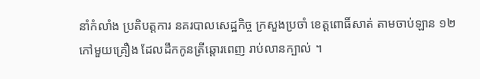នាំកំលាំង ប្រតិបត្តការ នគរបាលសេដ្ឋកិច្ច ក្រសួងប្រចាំ ខេត្តពោធិ៍សាត់ តាមចាប់ឡាន ១២កៅមួយគ្រឿង ដែលដឹកកូនត្រីឆ្ដោរពេញ រាប់លានក្បាល់ ។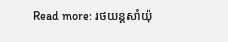Read more: រថយន្តសាំយ៉ុ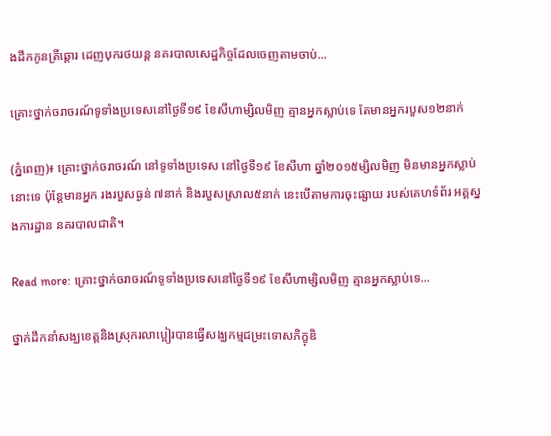ងដឹកកូនត្រីឆ្តោរ ដេញបុករថយន្ត នគរបាលសេដ្ឋកិច្ចដែលចេញតាមចាប់...

គ្រោះថ្នាក់ចរាចរណ៍ទូទាំងប្រទេសនៅថ្ងៃទី១៩ ខែសីហាម្សិលមិញ គ្មានអ្នកស្លាប់ទេ តែមានអ្នករបួស១២នាក់

(ភ្នំពេញ)៖ គ្រោះថ្នាក់ចរាចរណ៍ នៅទូទាំងប្រទេស នៅថ្ងៃទី១៩ ខែសីហា ឆ្នាំ២០១៥ម្សិលមិញ មិនមានអ្នកស្លាប់នោះទេ ប៉ុន្តែមានអ្នក រងរបួសធ្ងន់ ៧នាក់ និងរបួសស្រាល៥នាក់ នេះបើតាមការចុះផ្សាយ របស់គេហទំព័រ អគ្គស្នងការដ្ឋាន នគរបាលជាតិ។

Read more: គ្រោះថ្នាក់ចរាចរណ៍ទូទាំងប្រទេសនៅថ្ងៃទី១៩ ខែសីហាម្សិលមិញ គ្មានអ្នកស្លាប់ទេ...

ថ្នាក់ដឹកនាំសង្ឃខេត្តនិងស្រុករលាប្អៀរបានធ្វើសង្ឃកម្មជម្រះទោសភិក្ខុឌិ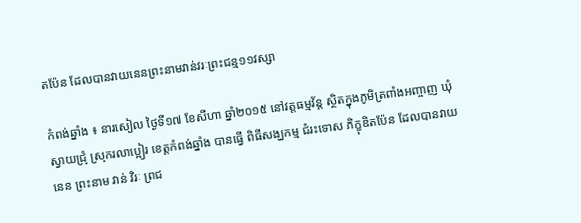តប៉ែន ដែលបានវាយនេនព្រះនាមវាន់វរៈព្រះជន្ម១១វស្សា

កំពង់ឆ្នាំង ៖ នារសៀល ថៃ្ងទី១៧ ខែសីហា ឆ្នាំ២០១៥ នៅវត្តធម្មវ័ន្ត ស្ថិតក្នុងភូមិត្រពាំងអញ្ចាញ ឃុំស្វាយជ្រុំ ស្រុករលាប្អៀរ ខេត្តកំពង់ឆ្នាំង បានធ្វើ ពិធីសង្ឃកម្ម ជំរះទោស ភិក្ខុឌិតប៉ែន ដែលបានវាយនេន ព្រះនាម វាន់ វិរៈ ព្រជ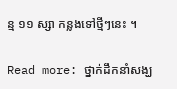ន្ម ១១ ស្សា កន្លងទៅថ្មីៗនេះ ។

Read more: ថ្នាក់ដឹកនាំសង្ឃ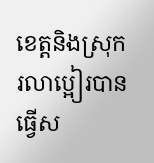ខេត្តនិងស្រុករលាប្អៀរបានធ្វើស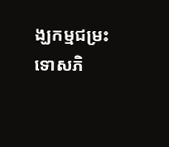ង្ឃកម្មជម្រះទោសភិ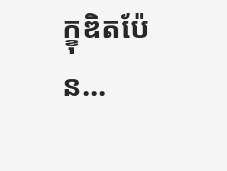ក្ខុឌិតប៉ែន...